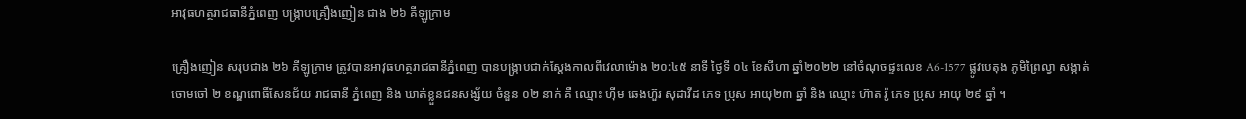អាវុធហត្ថរាជធានីភ្នំពេញ បង្ក្រាបគ្រឿងញៀន ជាង ២៦ គីឡូក្រាម

គ្រឿងញៀន សរុបជាង ២៦ គីឡូក្រាម ត្រូវបានអាវុធហត្ថរាជធានីភ្នំពេញ បានបង្ក្រាបជាក់ស្តែងកាលពីវេលាម៉ោង ២០:៤៥ នាទី ថ្ងៃទី ០៤ ខែសីហា ឆ្នាំ២០២២ នៅចំណុចផ្ទះលេខ A6-1577 ផ្លូវបេតុង ភូមិព្រៃល្វា សង្កាត់ចោមចៅ ២ ខណ្ឌពោធិ៍សែនជ័យ រាជធានី ភ្នំពេញ និង ឃាត់ខ្លួនជនសង្ស័យ ចំនួន ០២ នាក់ គឺ ឈ្មោះ ហ៊ីម ឆេងហ៊ួរ សុដាវីដ ភេទ ប្រុស អាយុ២៣ ឆ្នាំ និង ឈ្មោះ ហ៊ាត រ៉ូ ភេទ ប្រុស អាយុ ២៩ ឆ្នាំ ។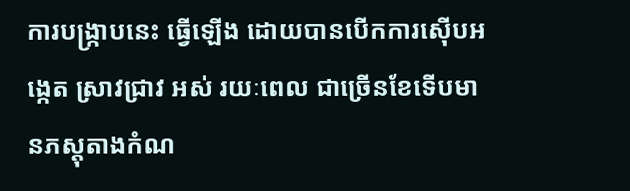ការបង្ក្រាបនេះ ធ្វើឡើង ដោយបានបើកការស៊ើបអង្កេត ស្រាវជ្រាវ អស់ រយៈពេល ជាច្រើនខែទើបមានភស្តុតាងកំណ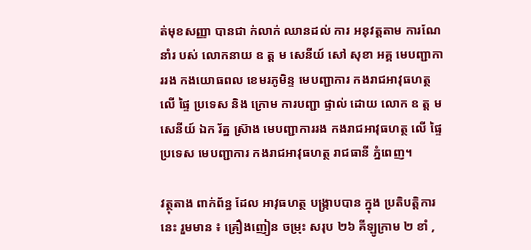ត់មុខសញ្ញា បានជា ក់លាក់ ឈានដល់ ការ អនុវត្តតាម ការណែនាំរ បស់ លោកនាយ ឧ ត្ត ម សេនីយ៍ សៅ សុខា អគ្គ មេបញ្ជាការរង កងយោធពល ខេមរភូមិន្ទ មេបញ្ជាការ កងរាជអាវុធហត្ថ លើ ផ្ទៃ ប្រទេស និង ក្រោម ការបញ្ជា ផ្ទាល់ ដោយ លោក ឧ ត្ត ម សេនីយ៍ ឯក រ័ត្ន ស្រ៊ាង មេបញ្ជាការរង កងរាជអាវុធហត្ថ លើ ផ្ទៃ ប្រទេស មេបញ្ជាការ កងរាជអាវុធហត្ថ រាជធានី ភ្នំពេញ។

វត្ថុតាង ពាក់ព័ន្ធ ដែល អាវុធហត្ថ បង្ក្រាបបាន ក្នុង ប្រតិបត្តិការ នេះ រួមមាន ៖ គ្រឿងញៀន ចម្រុះ សរុប ២៦ គីឡូក្រាម ២ ខាំ ,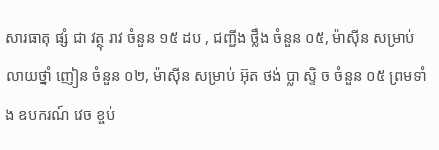សារធាតុ ផ្សំ ជា វត្ថុ រាវ ចំនួន ១៥ ដប , ជញ្ជីង ថ្លឹង ចំនួន ០៥, ម៉ាស៊ីន សម្រាប់ លាយថ្នាំ ញៀន ចំនួន ០២, ម៉ាស៊ីន សម្រាប់ អ៊ុត ថង់ ប្លា ស្ទិ ច ចំនួន ០៥ ព្រមទាំង ឧបករណ៍ វេច ខ្ចប់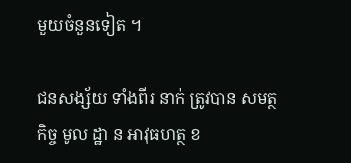មួយចំនួនទៀត ។

ជនសង្ស័យ ទាំងពីរ នាក់ ត្រូវបាន សមត្ថកិច្ច មូល ដ្ឋា ន អាវុធហត្ថ ខ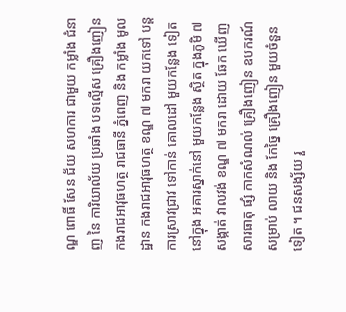ណ្ឌ ពោធិ៍ សែន ជ័យ សហការ ជាមួយ កម្លាំង ជំនាញ នៃ ការិយាល័យ ប្រឆាំង បទល្មើស គ្រឿងញៀន កងរាជអាវុធហត្ថ រាជធានី ភ្នំពេញ និង កម្លាំង មូលដ្ឋាន កងរាជអាវុធហត្ថ ខណ្ឌ ៧ មករា យកទៅ បន្ត ការស្រាវជ្រាវ ទៅកាន់ គោលដៅ មួយកន្លែង ទៀត នៅក្នុង អគារស្នាក់នៅ មួយកន្លែង ស្ថិត ក្នុងភូមិ ៧ សង្កាត់ វាលវង់ ខណ្ឌ ៧ មករា ដោយ ឆែក ឃើញ សារធាតុ ផ្សំ កាកសំណល់ គ្រឿងញៀន ឧបករណ៍ សម្រាប់ លាយ និង កែច្នៃ គ្រឿងញៀន មួយចំនួនទៀត ។ ជនសង្ស័យ រួ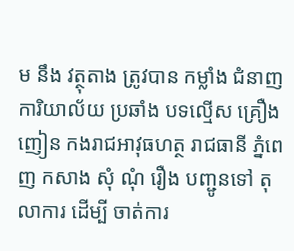ម នឹង វត្ថុតាង ត្រូវបាន កម្លាំង ជំនាញ ការិយាល័យ ប្រឆាំង បទល្មើស គ្រឿងញៀន កងរាជអាវុធហត្ថ រាជធានី ភ្នំពេញ កសាង សុំ ណុំ រឿង បញ្ជូនទៅ តុលាការ ដើម្បី ចាត់ការ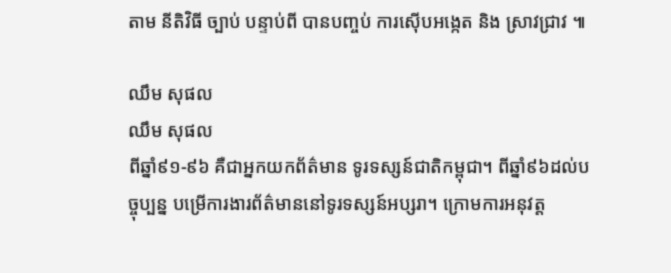តាម នីតិវិធី ច្បាប់ បន្ទាប់ពី បានបញ្ចប់ ការស៊ើបអង្កេត និង ស្រាវជ្រាវ ៕

ឈឹម សុផល
ឈឹម សុផល
ពីឆ្នាំ៩១-៩៦ គឺជាអ្នកយកព័ត៌មាន ទូរទស្សន៍ជាតិកម្ពុជា។ ពីឆ្នាំ៩៦ដល់បច្ចុប្បន្ន បម្រើការងារព័ត៌មាននៅទូរទស្សន៍អប្សរា។ ក្រោមការអនុវត្ត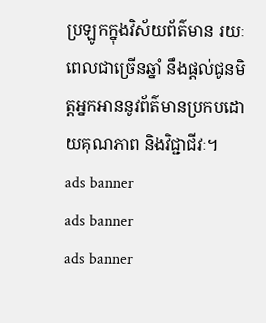ប្រឡូកក្នុងវិស័យព័ត៌មាន រយៈពេលជាច្រើនឆ្នាំ នឹងផ្ដល់ជូនមិត្តអ្នកអាននូវព័ត៌មានប្រកបដោយគុណភាព និងវិជ្ជាជីវៈ។
ads banner
ads banner
ads banner